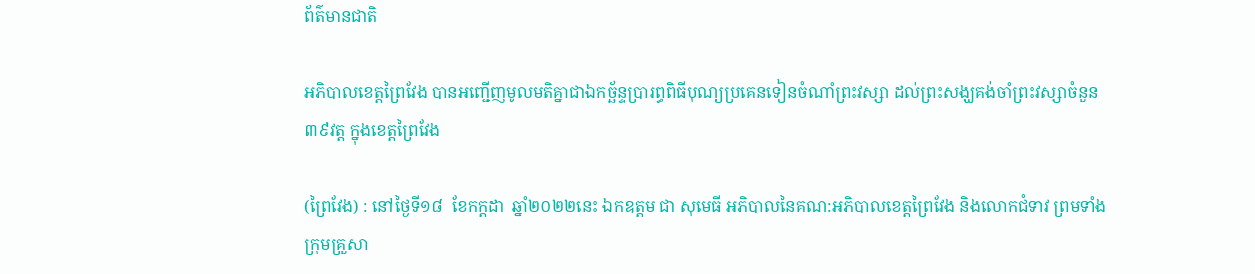ព័ត៌មានជាតិ

អភិបាលខេត្តព្រៃវែង បានអញ្ជើញមូលមតិគ្នាជាឯកច្ឆ័ន្ទប្រារព្ធពិធីបុណ្យប្រគេនទៀនចំណាំព្រះវស្សា ដល់ព្រះសង្ឃគង់ចាំព្រះវស្សាចំនួន៣៩វត្ដ ក្នុងខេត្តព្រៃវែង

(ព្រៃវែង) : នៅថ្ងៃទី១៨  ខែកក្ដដា  ឆ្នាំ២០២២នេះ ឯកឧត្តម ជា សុមេធី អភិបាលនៃគណ:អភិបាលខេត្តព្រៃវែង និងលោកជំទាវ ព្រមទាំងក្រុមគ្រួសា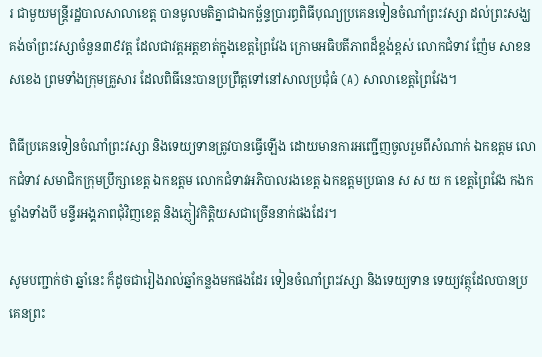រ ជាមួយមន្ត្រីរដ្ឋបាលសាលាខេត្ត បានមូលមតិគ្នាជាឯកច្ឆ័ន្ទប្រារព្ធពិធីបុណ្យប្រគេនទៀនចំណាំព្រះវស្សា ដល់ព្រះសង្ឃគង់ចាំព្រះវស្សាចំនួន៣៩វត្ត ដែលជាវត្តអត្តខាត់ក្នុងខេត្តព្រៃវែង ក្រោមអធិបតីភាពដ៏ខ្ពង់ខ្ពស់ លោកជំទាវ ញ៉ែម សាខន សខេង ព្រមទាំងក្រុមគ្រួសារ ដែលពិធីនេះបានប្រព្រឹត្តទៅនៅសាលប្រជុំធំ (A) សាលាខេត្តព្រៃវែង។

ពិធីប្រគេនទៀនចំណាំព្រះវស្សា និងទេយ្យទានត្រូវបានធ្វើឡើង ដោយមានការអញ្ជើញចូលរួមពីសំណាក់ ឯកឧត្តម លោកជំទាវ សមាជិកក្រុមប្រឹក្សាខេត្ត ឯកឧត្តម លោកជំទាវអភិបាលរងខេត្ត ឯកឧត្តមប្រធាន ស ស យ ក ខេត្តព្រៃវែង កងកម្លាំងទាំងបី មន្ទីរអង្គភាពជុំវិញខេត្ត និងភ្ញៀវកិត្តិយសជាច្រើននាក់ផងដែរ។

សូមបញ្ជាក់ថា ឆ្នាំនេះ ក៏ដូចជារៀងរាល់ឆ្នាំកន្លងមកផងដែរ ទៀនចំណាំព្រះវស្សា និងទេយ្យទាន ទេយ្យវត្ថុដែលបានប្រគេនព្រះ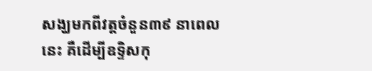សង្ឃមកពីវត្តចំនួន៣៩ នាពេលនេះ គឺដើម្បីឧទ្ទិសកុ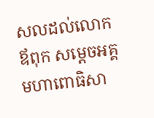សលដល់លោកឪពុក សម្តេចអគ្គមហាពោធិសា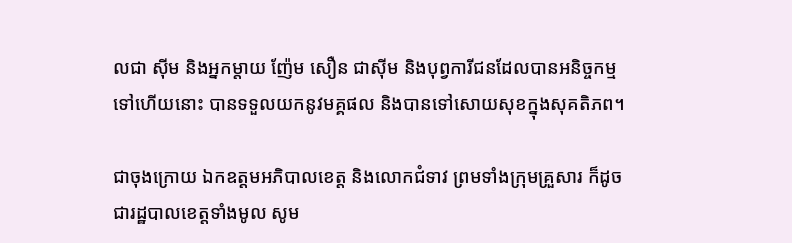លជា សុីម និងអ្នកម្តាយ ញ៉ែម សឿន ជាសុីម និងបុព្វការីជនដែលបានអនិច្ចកម្មទៅហើយនោះ បានទទួលយកនូវមគ្គផល និងបានទៅសោយសុខក្នុងសុគតិភព។

ជាចុងក្រោយ ឯកឧត្តមអភិបាលខេត្ត និងលោកជំទាវ ព្រមទាំងក្រុមគ្រួសារ ក៏ដូចជារដ្ឋបាលខេត្តទាំងមូល សូម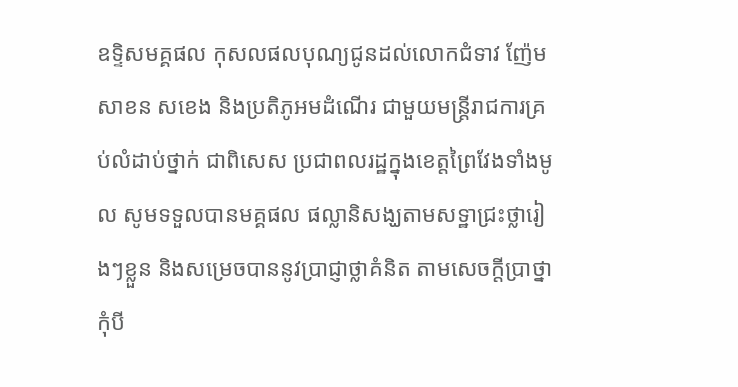ឧទ្ទិសមគ្គផល កុសលផលបុណ្យជូនដល់លោកជំទាវ ញ៉ែម សាខន សខេង និងប្រតិភូអមដំណើរ ជាមួយមន្ត្រីរាជការគ្រប់លំដាប់ថ្នាក់ ជាពិសេស ប្រជាពលរដ្ឋក្នុងខេត្តព្រៃវែងទាំងមូល សូមទទួលបានមគ្គផល ផល្លានិសង្ឃតាមសទ្ឋាជ្រះថ្លារៀងៗខ្លួន និងសម្រេចបាននូវប្រាជ្ញាថ្លាគំនិត តាមសេចក្តីប្រាថ្នាកុំបី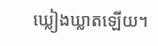ឃ្លៀងឃ្លាតឡើយ។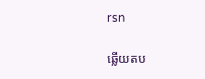rsn

ឆ្លើយតប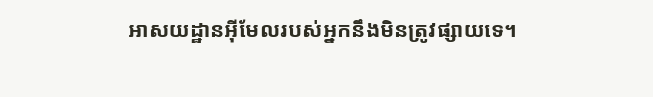អាសយដ្ឋានអ៊ីមែលរបស់អ្នកនឹងមិនត្រូវផ្សាយទេ។